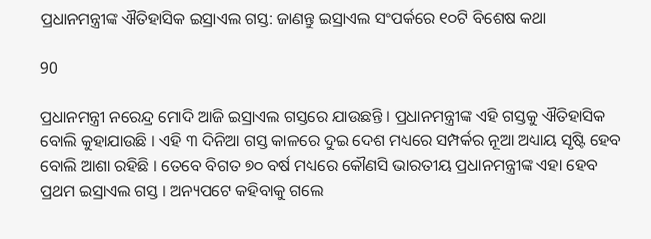ପ୍ରଧାନମନ୍ତ୍ରୀଙ୍କ ଐତିହାସିକ ଇସ୍ରାଏଲ ଗସ୍ତ: ଜାଣନ୍ତୁ ଇସ୍ରାଏଲ ସଂପର୍କରେ ୧୦ଟି ବିଶେଷ କଥା

90

ପ୍ରଧାନମନ୍ତ୍ରୀ ନରେନ୍ଦ୍ର ମୋଦି ଆଜି ଇସ୍ରାଏଲ ଗସ୍ତରେ ଯାଉଛନ୍ତି । ପ୍ରଧାନମନ୍ତ୍ରୀଙ୍କ ଏହି ଗସ୍ତକୁ ଐତିହାସିକ ବୋଲି କୁହାଯାଉଛି । ଏହି ୩ ଦିନିଆ ଗସ୍ତ କାଳରେ ଦୁଇ ଦେଶ ମଧ୍ୟରେ ସମ୍ପର୍କର ନୂଆ ଅଧ୍ୟାୟ ସୃଷ୍ଟି ହେବ ବୋଲି ଆଶା ରହିଛି । ତେବେ ବିଗତ ୭୦ ବର୍ଷ ମଧ୍ୟରେ କୌଣସି ଭାରତୀୟ ପ୍ରଧାନମନ୍ତ୍ରୀଙ୍କ ଏହା ହେବ ପ୍ରଥମ ଇସ୍ରାଏଲ ଗସ୍ତ । ଅନ୍ୟପଟେ କହିବାକୁ ଗଲେ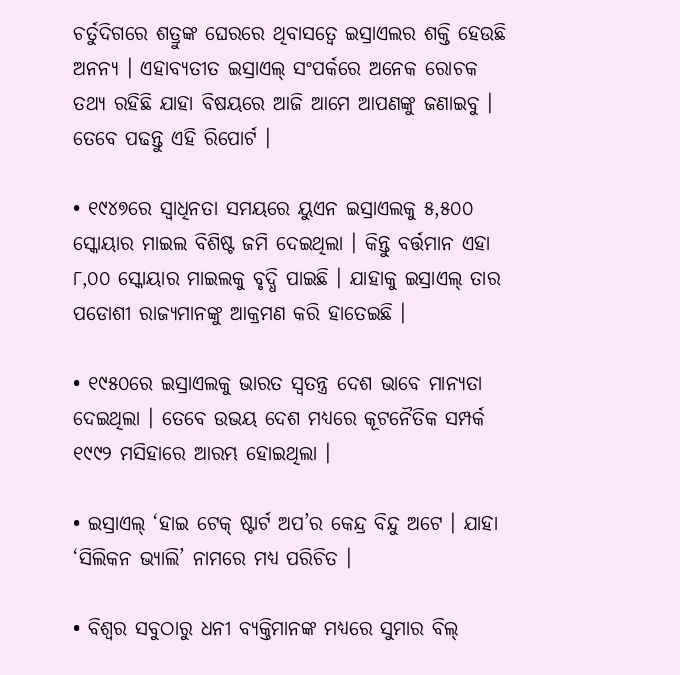ଚର୍ତୁଦିଗରେ ଶତ୍ରୁଙ୍କ ଘେରରେ ଥିବାସତ୍ୱେ ଇସ୍ରାଏଲର ଶକ୍ତି ହେଉଛି ଅନନ୍ୟ । ଏହାବ୍ୟତୀତ ଇସ୍ରାଏଲ୍ ସଂପର୍କରେ ଅନେକ ରୋଚକ ତଥ୍ୟ ରହିଛି ଯାହା ବିଷୟରେ ଆଜି ଆମେ ଆପଣଙ୍କୁ ଜଣାଇବୁ । ତେବେ ପଢନ୍ତୁ ଏହି ରିପୋର୍ଟ ।

• ୧୯୪୭ରେ ସ୍ୱାଧିନତା ସମୟରେ ୟୁଏନ ଇସ୍ରାଏଲକୁ ୫,୫୦୦ ସ୍କୋୟାର ମାଇଲ ବିଶିଷ୍ଟ ଜମି ଦେଇଥିଲା । କିନ୍ତୁ ବର୍ତ୍ତମାନ ଏହା ୮,୦୦ ସ୍କୋୟାର ମାଇଲକୁ ବୃଦ୍ଧି ପାଇଛି । ଯାହାକୁ ଇସ୍ରାଏଲ୍ ତାର ପଡୋଶୀ ରାଜ୍ୟମାନଙ୍କୁ ଆକ୍ରମଣ କରି ହାତେଇଛି ।

• ୧୯୫୦ରେ ଇସ୍ରାଏଲକୁ ଭାରତ ସ୍ୱତନ୍ତ୍ର ଦେଶ ଭାବେ ମାନ୍ୟତା ଦେଇଥିଲା । ତେବେ ଉଭୟ ଦେଶ ମଧ୍ୟରେ କୂଟନୈତିକ ସମ୍ପର୍କ ୧୯୯୨ ମସିହାରେ ଆରମ୍ଭ ହୋଇଥିଲା ।

• ଇସ୍ରାଏଲ୍ ‘ହାଇ ଟେକ୍ ଷ୍ଟାର୍ଟ ଅପ’ର କେନ୍ଦ୍ର ବିନ୍ଦୁ ଅଟେ । ଯାହା ‘ସିଲିକନ ଭ୍ୟାଲି’ ନାମରେ ମଧ୍ୟ ପରିଚିତ ।

• ବିଶ୍ୱର ସବୁଠାରୁ ଧନୀ ବ୍ୟକ୍ତିମାନଙ୍କ ମଧ୍ୟରେ ସୁମାର ବିଲ୍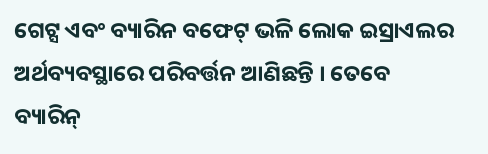ଗେଟ୍ସ ଏବଂ ବ୍ୟାରିନ ବଫେଟ୍ ଭଳି ଲୋକ ଇସ୍ରାଏଲର ଅର୍ଥବ୍ୟବସ୍ଥାରେ ପରିବର୍ତ୍ତନ ଆଣିଛନ୍ତି । ତେବେ ବ୍ୟାରିନ୍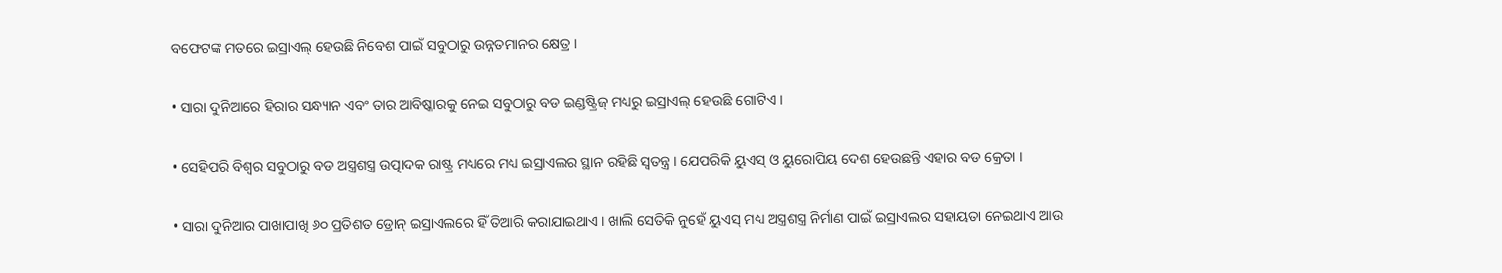ବଫେଟଙ୍କ ମତରେ ଇସ୍ରାଏଲ୍ ହେଉଛି ନିବେଶ ପାଇଁ ସବୁଠାରୁ ଉନ୍ନତମାନର କ୍ଷେତ୍ର ।

• ସାରା ଦୁନିଆରେ ହିରାର ସନ୍ଧ୍ୟାନ ଏବଂ ତାର ଆବିଷ୍କାରକୁ ନେଇ ସବୁଠାରୁ ବଡ ଇଣ୍ଡଷ୍ଟ୍ରିଜ୍ ମଧ୍ୟରୁ ଇସ୍ରାଏଲ୍ ହେଉଛି ଗୋଟିଏ ।

• ସେହିପରି ବିଶ୍ୱର ସବୁଠାରୁ ବଡ ଅସ୍ତ୍ରଶସ୍ତ୍ର ଉତ୍ପାଦକ ରାଷ୍ଟ୍ର ମଧ୍ୟରେ ମଧ୍ୟ ଇସ୍ରାଏଲର ସ୍ଥାନ ରହିଛି ସ୍ୱତନ୍ତ୍ର । ଯେପରିକି ୟୁଏସ୍ ଓ ୟୁରୋପିୟ ଦେଶ ହେଉଛନ୍ତି ଏହାର ବଡ କ୍ରେତା ।

• ସାରା ଦୁନିଆର ପାଖାପାଖି ୬୦ ପ୍ରତିଶତ ଡ୍ରୋନ୍ ଇସ୍ରାଏଲରେ ହିଁ ତିଆରି କରାଯାଇଥାଏ । ଖାଲି ସେତିକି ନୁହେଁ ୟୁଏସ୍ ମଧ୍ୟ ଅସ୍ତ୍ରଶସ୍ତ୍ର ନିର୍ମାଣ ପାଇଁ ଇସ୍ରାଏଲର ସହାୟତା ନେଇଥାଏ ଆଉ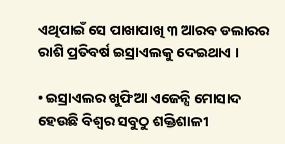ଏଥିପାଇଁ ସେ ପାଖାପାଖି ୩ ଆରବ ଡଲାରର ରାଶି ପ୍ରତିବର୍ଷ ଇସ୍ରାଏଲକୁ ଦେଇଥାଏ ।

• ଇସ୍ରାଏଲର ଖୁଫିଆ ଏଜେନ୍ସି ମୋସାଦ ହେଉଛି ବିଶ୍ୱର ସବୁଠୁ ଶକ୍ତିଶାଳୀ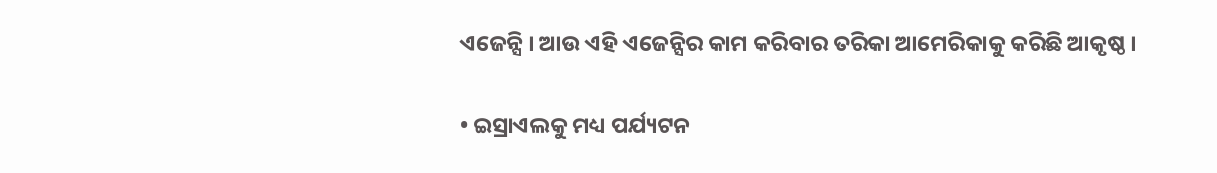ଏଜେନ୍ସି । ଆଉ ଏହି ଏଜେନ୍ସିର କାମ କରିବାର ତରିକା ଆମେରିକାକୁ କରିଛି ଆକୃଷ୍ଠ ।

• ଇସ୍ରାଏଲକୁ ମଧ୍ୟ ପର୍ଯ୍ୟଟନ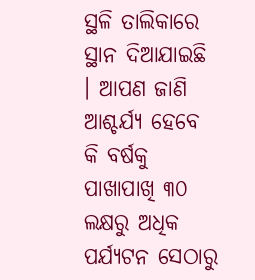ସ୍ଥଳି ତାଲିକାରେ ସ୍ଥାନ ଦିଆଯାଇଛି । ଆପଣ ଜାଣି ଆଶ୍ଚର୍ଯ୍ୟ ହେବେ କି ବର୍ଷକୁ ପାଖାପାଖି ୩୦ ଲକ୍ଷରୁ ଅଧିକ ପର୍ଯ୍ୟଟନ ସେଠାରୁ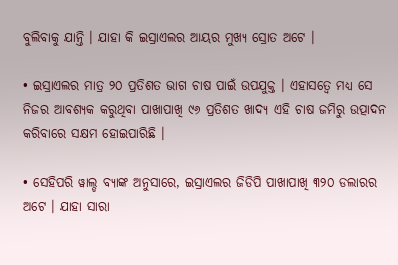ବୁଲିବାକୁ ଯାନ୍ତି । ଯାହା କି ଇସ୍ରାଏଲର ଆୟର ମୁଖ୍ୟ ସ୍ରୋତ ଅଟେ ।

• ଇସ୍ରାଏଲର ମାତ୍ର ୨୦ ପ୍ରତିଶତ ଭାଗ ଚାଷ ପାଇଁ ଉପଯୁକ୍ତ । ଏହାସତ୍ୱେ ମଧ୍ୟ ସେ ନିଜର ଆବଶ୍ୟକ କରୁଥିବା ପାଖାପାଖି ୯୬ ପ୍ରତିଶତ ଖାଦ୍ୟ ଏହି ଚାଷ ଜମିରୁ ଉତ୍ପାଦନ କରିବାରେ ସକ୍ଷମ ହୋଇପାରିଛି ।

• ସେହିପରି ୱାଲ୍ଡ ବ୍ୟାଙ୍କ ଅନୁସାରେ, ଇସ୍ରାଏଲର ଜିଡିପି ପାଖାପାଖି ୩୨୦ ଡଲାରର ଅଟେ । ଯାହା ସାରା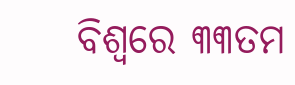ବିଶ୍ୱରେ ୩୩ତମ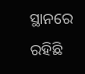ସ୍ଥାନରେ ରହିଛି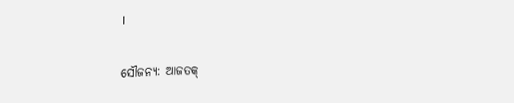।

ସୌଜନ୍ୟ: ଆଜତକ୍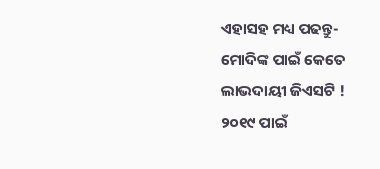ଏହାସହ ମଧ୍ୟ ପଢନ୍ତୁ- ମୋଦିଙ୍କ ପାଇଁ କେତେ ଲାଭଦାୟୀ ଜିଏସଟି ! ୨୦୧୯ ପାଇଁ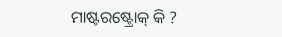ମାଷ୍ଟରଷ୍ଟ୍ରୋକ୍ କି ?